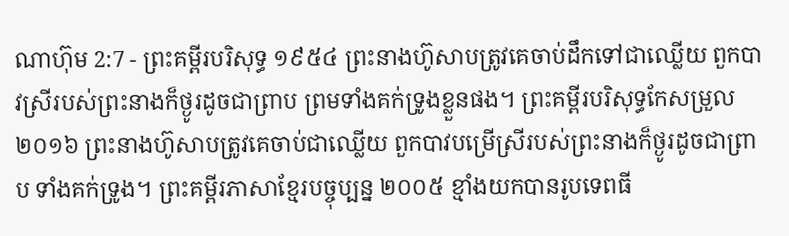ណាហ៊ុម 2:7 - ព្រះគម្ពីរបរិសុទ្ធ ១៩៥៤ ព្រះនាងហ៊ូសាបត្រូវគេចាប់ដឹកទៅជាឈ្លើយ ពួកបាវស្រីរបស់ព្រះនាងក៏ថ្ងូរដូចជាព្រាប ព្រមទាំងគក់ទ្រូងខ្លួនផង។ ព្រះគម្ពីរបរិសុទ្ធកែសម្រួល ២០១៦ ព្រះនាងហ៊ូសាបត្រូវគេចាប់ជាឈ្លើយ ពួកបាវបម្រើស្រីរបស់ព្រះនាងក៏ថ្ងូរដូចជាព្រាប ទាំងគក់ទ្រូង។ ព្រះគម្ពីរភាសាខ្មែរបច្ចុប្បន្ន ២០០៥ ខ្មាំងយកបានរូបទេពធី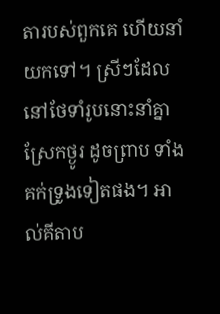តារបស់ពួកគេ ហើយនាំយកទៅ។ ស្រីៗដែលនៅថែទាំរូបនោះនាំគ្នាស្រែកថ្ងូរ ដូចព្រាប ទាំងគក់ទ្រូងទៀតផង។ អាល់គីតាប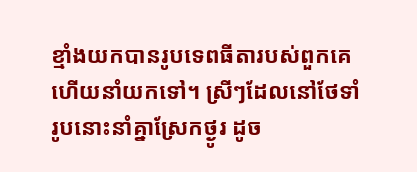ខ្មាំងយកបានរូបទេពធីតារបស់ពួកគេ ហើយនាំយកទៅ។ ស្រីៗដែលនៅថែទាំរូបនោះនាំគ្នាស្រែកថ្ងូរ ដូច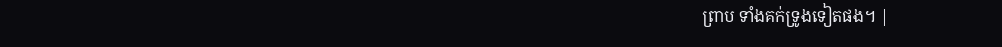ព្រាប ទាំងគក់ទ្រូងទៀតផង។ |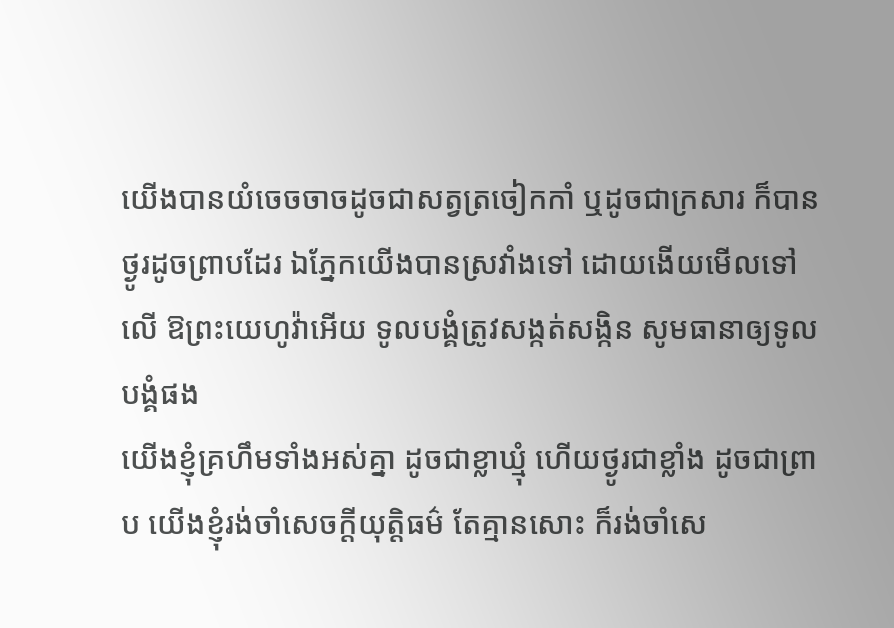យើងបានយំចេចចាចដូចជាសត្វត្រចៀកកាំ ឬដូចជាក្រសារ ក៏បានថ្ងូរដូចព្រាបដែរ ឯភ្នែកយើងបានស្រវាំងទៅ ដោយងើយមើលទៅលើ ឱព្រះយេហូវ៉ាអើយ ទូលបង្គំត្រូវសង្កត់សង្កិន សូមធានាឲ្យទូលបង្គំផង
យើងខ្ញុំគ្រហឹមទាំងអស់គ្នា ដូចជាខ្លាឃ្មុំ ហើយថ្ងូរជាខ្លាំង ដូចជាព្រាប យើងខ្ញុំរង់ចាំសេចក្ដីយុត្តិធម៌ តែគ្មានសោះ ក៏រង់ចាំសេ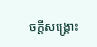ចក្ដីសង្គ្រោះ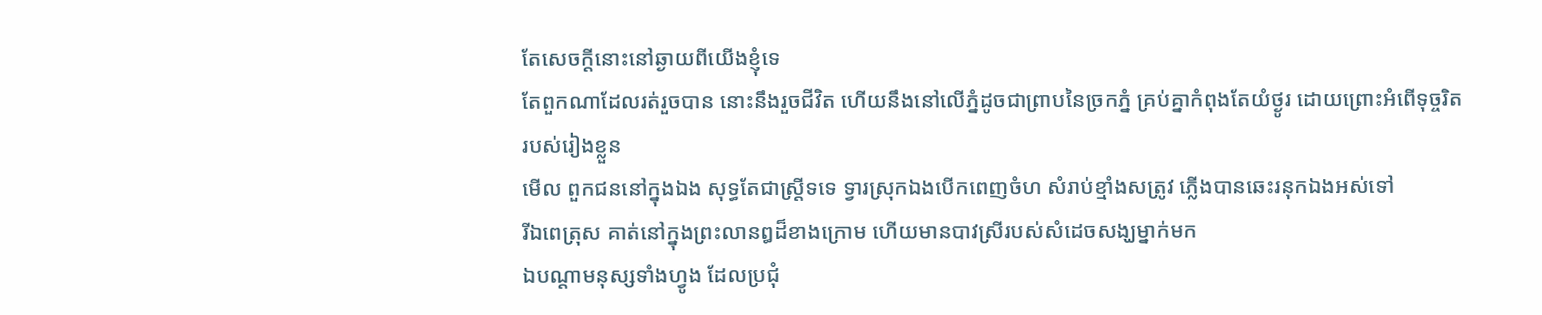តែសេចក្ដីនោះនៅឆ្ងាយពីយើងខ្ញុំទេ
តែពួកណាដែលរត់រួចបាន នោះនឹងរួចជីវិត ហើយនឹងនៅលើភ្នំដូចជាព្រាបនៃច្រកភ្នំ គ្រប់គ្នាកំពុងតែយំថ្ងូរ ដោយព្រោះអំពើទុច្ចរិតរបស់រៀងខ្លួន
មើល ពួកជននៅក្នុងឯង សុទ្ធតែជាស្ត្រីទទេ ទ្វារស្រុកឯងបើកពេញចំហ សំរាប់ខ្មាំងសត្រូវ ភ្លើងបានឆេះរនុកឯងអស់ទៅ
រីឯពេត្រុស គាត់នៅក្នុងព្រះលានឰដ៏ខាងក្រោម ហើយមានបាវស្រីរបស់សំដេចសង្ឃម្នាក់មក
ឯបណ្តាមនុស្សទាំងហ្វូង ដែលប្រជុំ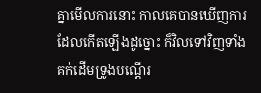គ្នាមើលការនោះ កាលគេបានឃើញការដែលកើតឡើងដូច្នោះ ក៏វិលទៅវិញទាំងគក់ដើមទ្រូងបណ្តើរ